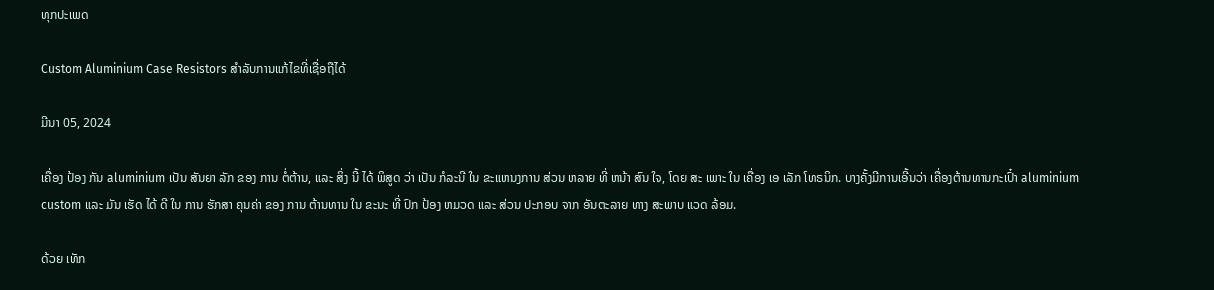ທຸກປະເພດ

Custom Aluminium Case Resistors ສໍາລັບການແກ້ໄຂທີ່ເຊື່ອຖືໄດ້

ມີນາ 05, 2024

ເຄື່ອງ ປ້ອງ ກັນ aluminium ເປັນ ສັນຍາ ລັກ ຂອງ ການ ຕໍ່ຕ້ານ, ແລະ ສິ່ງ ນີ້ ໄດ້ ພິສູດ ວ່າ ເປັນ ກໍລະນີ ໃນ ຂະແຫນງການ ສ່ວນ ຫລາຍ ທີ່ ຫນ້າ ສົນ ໃຈ, ໂດຍ ສະ ເພາະ ໃນ ເຄື່ອງ ເອ ເລັກ ໂທຣນິກ. ບາງຄັ້ງມີການເອີ້ນວ່າ ເຄື່ອງຕ້ານທານກະເປົ໋າ aluminium custom ແລະ ມັນ ເຮັດ ໄດ້ ດີ ໃນ ການ ຮັກສາ ຄຸນຄ່າ ຂອງ ການ ຕ້ານທານ ໃນ ຂະນະ ທີ່ ປົກ ປ້ອງ ຫມວດ ແລະ ສ່ວນ ປະກອບ ຈາກ ອັນຕະລາຍ ທາງ ສະພາບ ແວດ ລ້ອມ.

ດ້ວຍ ເທັກ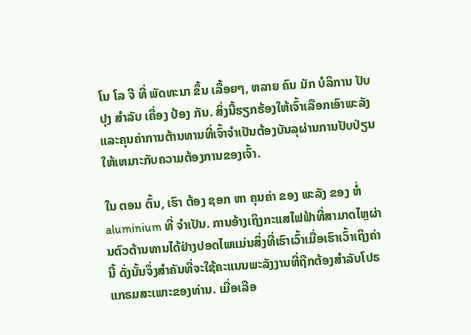ໂນ ໂລ ຈີ ທີ່ ພັດທະນາ ຂຶ້ນ ເລື້ອຍໆ, ຫລາຍ ຄົນ ມັກ ບໍລິການ ປັບປຸງ ສໍາລັບ ເຄື່ອງ ປ້ອງ ກັນ. ສິ່ງນີ້ຮຽກຮ້ອງໃຫ້ເຈົ້າເລືອກເອົາພະລັງແລະຄຸນຄ່າການຕ້ານທານທີ່ເຈົ້າຈໍາເປັນຕ້ອງບັນລຸຜ່ານການປັບປ່ຽນໃຫ້ເຫມາະກັບຄວາມຕ້ອງການຂອງເຈົ້າ.

ໃນ ຕອນ ຕົ້ນ, ເຮົາ ຕ້ອງ ຊອກ ຫາ ຄຸນຄ່າ ຂອງ ພະລັງ ຂອງ ຫໍ່ aluminium ທີ່ ຈໍາເປັນ. ການອ້າງເຖິງກະແສໄຟຟ້າທີ່ສາມາດໄຫຼຜ່ານຕົວຕ້ານທານໄດ້ຢ່າງປອດໄພແມ່ນສິ່ງທີ່ເຮົາເວົ້າເມື່ອເຮົາເວົ້າເຖິງຄ່ານີ້ ດັ່ງນັ້ນຈຶ່ງສໍາຄັນທີ່ຈະໃຊ້ຄະແນນພະລັງງານທີ່ຖືກຕ້ອງສໍາລັບໂປຣແກຣມສະເພາະຂອງທ່ານ. ເມື່ອເລືອ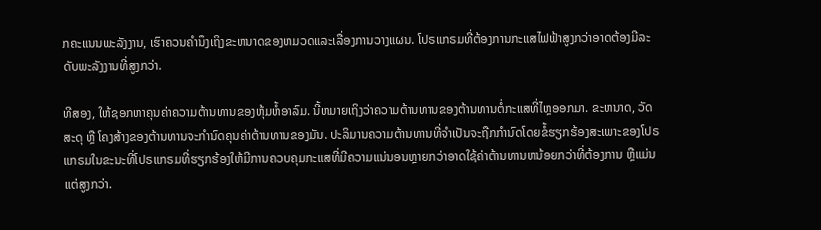ກຄະແນນພະລັງງານ, ເຮົາຄວນຄໍານຶງເຖິງຂະຫນາດຂອງຫມວດແລະເລື່ອງການວາງແຜນ. ໂປຣແກຣມທີ່ຕ້ອງການກະແສໄຟຟ້າສູງກວ່າອາດຕ້ອງມີລະດັບພະລັງງານທີ່ສູງກວ່າ.

ທີສອງ, ໃຫ້ຊອກຫາຄຸນຄ່າຄວາມຕ້ານທານຂອງຫຸ້ມຫໍ້ອາລົມ. ນີ້ຫມາຍເຖິງວ່າຄວາມຕ້ານທານຂອງຕ້ານທານຕໍ່ກະແສທີ່ໄຫຼອອກມາ. ຂະຫນາດ, ວັດສະດຸ ຫຼື ໂຄງສ້າງຂອງຕ້ານທານຈະກໍານົດຄຸນຄ່າຕ້ານທານຂອງມັນ. ປະລິມານຄວາມຕ້ານທານທີ່ຈໍາເປັນຈະຖືກກໍານົດໂດຍຂໍ້ຮຽກຮ້ອງສະເພາະຂອງໂປຣແກຣມໃນຂະນະທີ່ໂປຣແກຣມທີ່ຮຽກຮ້ອງໃຫ້ມີການຄວບຄຸມກະແສທີ່ມີຄວາມແນ່ນອນຫຼາຍກວ່າອາດໃຊ້ຄ່າຕ້ານທານຫນ້ອຍກວ່າທີ່ຕ້ອງການ ຫຼືແມ່ນແຕ່ສູງກວ່າ.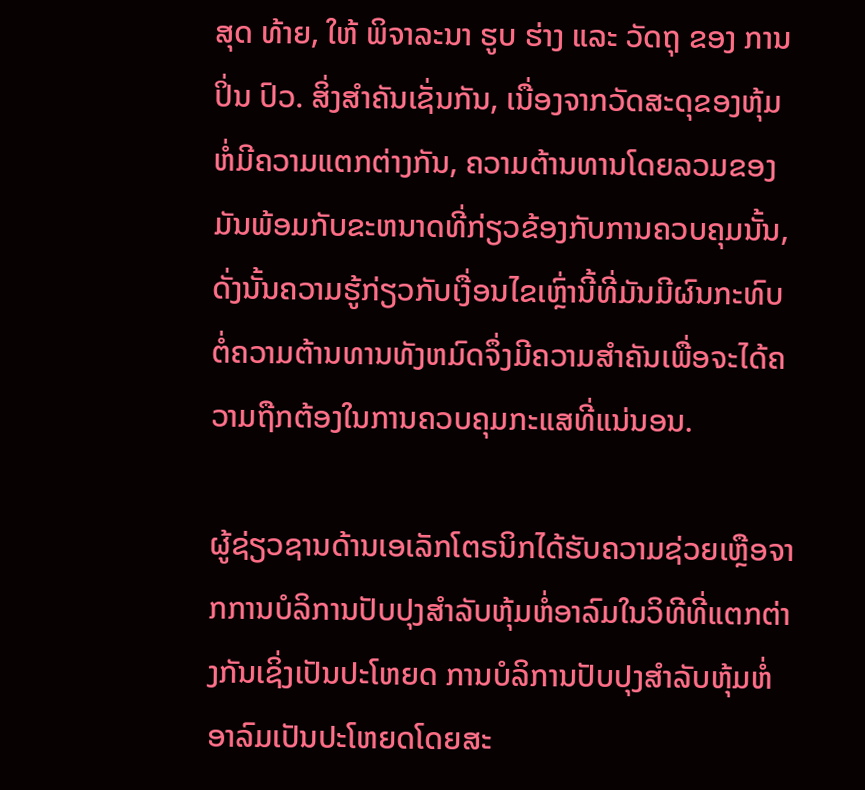ສຸດ ທ້າຍ, ໃຫ້ ພິຈາລະນາ ຮູບ ຮ່າງ ແລະ ວັດຖຸ ຂອງ ການ ປິ່ນ ປົວ. ສິ່ງສໍາຄັນເຊັ່ນກັນ, ເນື່ອງຈາກວັດສະດຸຂອງຫຸ້ມຫໍ່ມີຄວາມແຕກຕ່າງກັນ, ຄວາມຕ້ານທານໂດຍລວມຂອງມັນພ້ອມກັບຂະຫນາດທີ່ກ່ຽວຂ້ອງກັບການຄວບຄຸມນັ້ນ, ດັ່ງນັ້ນຄວາມຮູ້ກ່ຽວກັບເງື່ອນໄຂເຫຼົ່ານີ້ທີ່ມັນມີຜົນກະທົບຕໍ່ຄວາມຕ້ານທານທັງຫມົດຈຶ່ງມີຄວາມສໍາຄັນເພື່ອຈະໄດ້ຄວາມຖືກຕ້ອງໃນການຄວບຄຸມກະແສທີ່ແນ່ນອນ.

ຜູ້ຊ່ຽວຊານດ້ານເອເລັກໂຕຣນິກໄດ້ຮັບຄວາມຊ່ວຍເຫຼືອຈາກການບໍລິການປັບປຸງສໍາລັບຫຸ້ມຫໍ່ອາລົມໃນວິທີທີ່ແຕກຕ່າງກັນເຊິ່ງເປັນປະໂຫຍດ ການບໍລິການປັບປຸງສໍາລັບຫຸ້ມຫໍ່ອາລົມເປັນປະໂຫຍດໂດຍສະ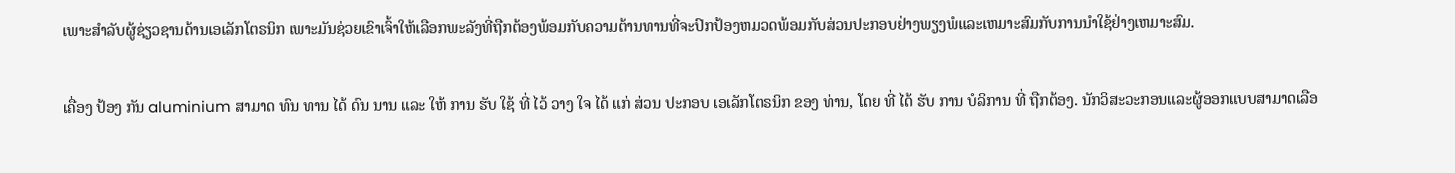ເພາະສໍາລັບຜູ້ຊ່ຽວຊານດ້ານເອເລັກໂຕຣນິກ ເພາະມັນຊ່ວຍເຂົາເຈົ້າໃຫ້ເລືອກພະລັງທີ່ຖືກຕ້ອງພ້ອມກັບຄວາມຕ້ານທານທີ່ຈະປົກປ້ອງຫມວດພ້ອມກັບສ່ວນປະກອບຢ່າງພຽງພໍແລະເຫມາະສົມກັບການນໍາໃຊ້ຢ່າງເຫມາະສົມ.

ເຄື່ອງ ປ້ອງ ກັນ aluminium ສາມາດ ທົນ ທານ ໄດ້ ດົນ ນານ ແລະ ໃຫ້ ການ ຮັບ ໃຊ້ ທີ່ ໄວ້ ວາງ ໃຈ ໄດ້ ແກ່ ສ່ວນ ປະກອບ ເອເລັກໂຕຣນິກ ຂອງ ທ່ານ, ໂດຍ ທີ່ ໄດ້ ຮັບ ການ ບໍລິການ ທີ່ ຖືກຕ້ອງ. ນັກວິສະວະກອນແລະຜູ້ອອກແບບສາມາດເລືອ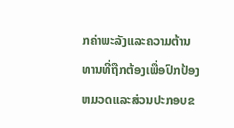ກຄ່າພະລັງແລະຄວາມຕ້ານທານທີ່ຖືກຕ້ອງເພື່ອປົກປ້ອງຫມວດແລະສ່ວນປະກອບຂ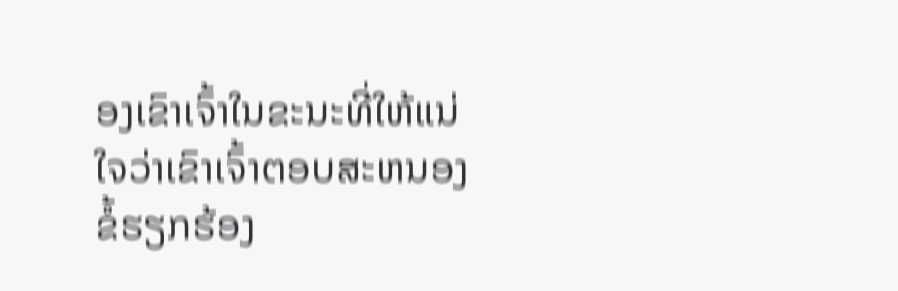ອງເຂົາເຈົ້າໃນຂະນະທີ່ໃຫ້ແນ່ໃຈວ່າເຂົາເຈົ້າຕອບສະຫນອງຂໍ້ຮຽກຮ້ອງ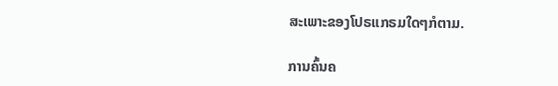ສະເພາະຂອງໂປຣແກຣມໃດໆກໍຕາມ.

ການຄົ້ນຄ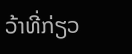ວ້າທີ່ກ່ຽວ